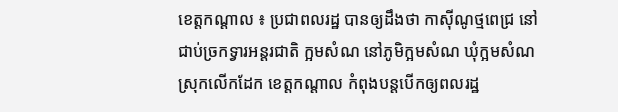ខេត្តកណ្តាល ៖ ប្រជាពលរដ្ឋ បានឲ្យដឹងថា កាស៊ីណូថ្មពេជ្រ នៅជាប់ច្រកទ្វារអន្តរជាតិ ក្អមសំណ នៅភូមិក្អមសំណ ឃុំក្អមសំណ ស្រុកលើកដែក ខេត្តកណ្តាល កំពុងបន្តបើកឲ្យពលរដ្ឋ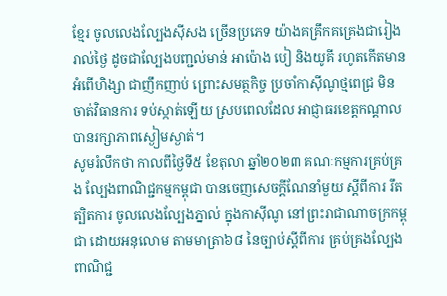ខ្មែរ ចូលលេងល្បែងស៊ីសង ច្រើនប្រភេទ យ៉ាងគគ្រឹកគគ្រេងជារៀងរាល់ថ្ងៃ ដូចជាល្បែងបញ្ជល់មាន់ អាប៉ោង បៀ និងយូគី រហូតកើតមានអំពើហិង្សា ជាញឹកញាប់ ព្រោះសមត្ថកិច្ច ប្រចាំកាស៊ីណូថ្មពេជ្រ មិនចាត់វិធានការ ទប់ស្កាត់ឡើយ ស្របពេលដែល អាជ្ញាធរខេត្តកណ្តាល បានរក្សាភាពស្ងៀមស្ងាត់។
សូមរំលឹកថា កាលពីថ្ងៃទី៥ ខែតុលា ឆ្នាំ២០២៣ គណៈកម្មការគ្រប់គ្រង ល្បែងពាណិជ្ជកម្មកម្ពុជា បានចេញសេចក្តីណែនាំមួយ ស្តីពីការ រឹតត្បិតការ ចូលលេងល្បែងភ្នាល់ ក្នុងកាស៊ីណូ នៅព្រះរាជាណាចក្រកម្ពុជា ដោយអនុលោម តាមមាត្រា៦៨ នៃច្បាប់ស្តីពីការ គ្រប់គ្រងល្បែងពាណិជ្ជ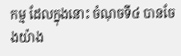កម្ម ដែលក្នុងនោះ ចំណុចទី៤ បានចែងយ៉ាង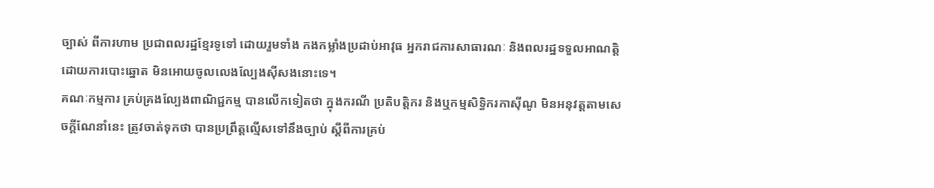ច្បាស់ ពីការហាម ប្រជាពលរដ្ឋខ្មែរទូទៅ ដោយរួមទាំង កងកម្លាំងប្រដាប់អាវុធ អ្នករាជការសាធារណៈ និងពលរដ្ឋទទួលអាណត្តិ ដោយការបោះឆ្នោត មិនអោយចូលលេងល្បែងស៊ីសងនោះទេ។
គណៈកម្មការ គ្រប់គ្រងល្បែងពាណិជ្ជកម្ម បានលើកទៀតថា ក្នុងករណី ប្រតិបត្តិករ និងឬកម្មសិទ្ធិករកាស៊ីណូ មិនអនុវត្តតាមសេចក្តីណែនាំនេះ ត្រូវចាត់ទុកថា បានប្រព្រឹត្តល្មើសទៅនឹងច្បាប់ ស្តីពីការគ្រប់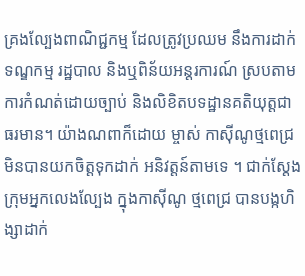គ្រងល្បែងពាណិជ្ជកម្ម ដែលត្រូវប្រឈម នឹងការដាក់ទណ្ឌកម្ម រដ្ឋបាល និងឬពិន័យអន្តរការណ៍ ស្របតាមការកំណត់ដោយច្បាប់ និងលិខិតបទដ្ឋានគតិយុត្តជាធរមាន។ យ៉ាងណពាក៏ដោយ ម្ចាស់ កាស៊ីណូថ្មពេជ្រ មិនបានយកចិត្តទុកដាក់ អនិវត្តន៍តាមទេ ។ ជាក់ស្តែងក្រុមអ្នកលេងល្បែង ក្នុងកាស៊ីណូ ថ្មពេជ្រ បានបង្កហិង្សាដាក់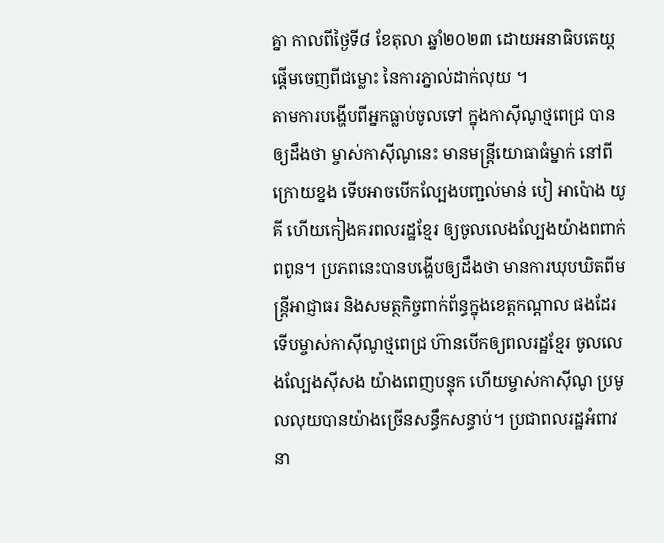គ្នា កាលពីថ្ងៃទី៨ ខែតុលា ឆ្នាំ២០២៣ ដោយអនាធិបតេយ្តផ្តើមចេញពីជម្លោះ នៃការភ្នាល់ដាក់លុយ ។
តាមការបង្ហើបពីអ្នកធ្លាប់ចូលទៅ ក្នុងកាស៊ីណូថ្មពេជ្រ បានឲ្យដឹងថា ម្ចាស់កាស៊ីណូនេះ មានមន្ត្រីយោធាធំម្នាក់ នៅពីក្រោយខ្នង ទើបអាចបើកល្បែងបញ្ជល់មាន់ បៀ អាប៉ោង យូគី ហើយកៀងគរពលរដ្ឋខ្មែរ ឲ្យចូលលេងល្បែងយ៉ាងពពាក់ពពូន។ ប្រភពនេះបានបង្ហើបឲ្យដឹងថា មានការឃុបឃិតពីមន្ត្រីអាជ្ញាធរ និងសមត្ថកិច្ចពាក់ព័ន្ធក្នុងខេត្តកណ្តាល ផងដែរទើបម្ចាស់កាស៊ីណូថ្មពេជ្រ ហ៊ានបើកឲ្យពលរដ្ឋខ្មែរ ចូលលេងល្បែងស៊ីសង យ៉ាងពេញបន្ទុក ហើយម្ចាស់កាស៊ីណូ ប្រមូលលុយបានយ៉ាងច្រើនសន្ធឹកសន្ធាប់។ ប្រជាពលរដ្ឋអំពាវនា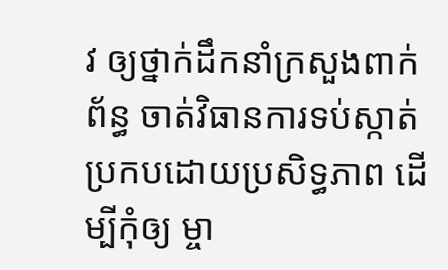វ ឲ្យថ្នាក់ដឹកនាំក្រសួងពាក់ព័ន្ធ ចាត់វិធានការទប់ស្កាត់ ប្រកបដោយប្រសិទ្ធភាព ដើម្បីកុំឲ្យ ម្ចា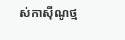ស់កាស៊ីណូថ្ម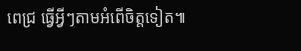ពេជ្រ ធ្វើអ្វីៗតាមអំពើចិត្តទៀត៕